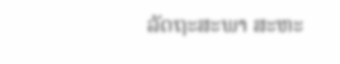ລັດຖະສະພາ ສະຫະ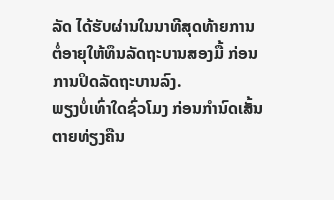ລັດ ໄດ້ຮັບຜ່ານໃນນາທີສຸດທ້າຍການ
ຕໍ່ອາຍຸໃຫ້ທຶນລັດຖະບານສອງມື້ ກ່ອນການປິດລັດຖະບານລົງ.
ພຽງບໍ່ເທົ່າໃດຊົ່ວໂມງ ກ່ອນກຳນົດເສັ້ນຕາຍທ່ຽງຄືນ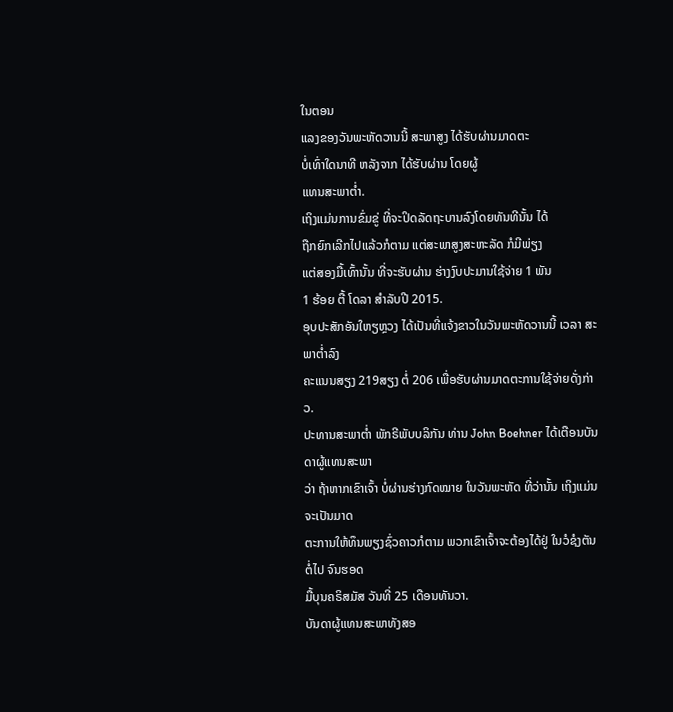ໃນຕອນ
ແລງຂອງວັນພະຫັດວານນີ້ ສະພາສູງ ໄດ້ຮັບຜ່ານມາດຕະ
ບໍ່ເທົ່າໃດນາທີ ຫລັງຈາກ ໄດ້ຮັບຜ່ານ ໂດຍຜູ້
ແທນສະພາຕໍ່າ.
ເຖິງແມ່ນການຂົ່ມຂູ່ ທີ່ຈະປິດລັດຖະບານລົງໂດຍທັນທີນັ້ນ ໄດ້
ຖືກຍົກເລີກໄປແລ້ວກໍຕາມ ແຕ່ສະພາສູງສະຫະລັດ ກໍມີພ່ຽງ
ແຕ່ສອງມື້ເທົ້ານັ້ນ ທີ່ຈະຮັບຜ່ານ ຮ່າງງົບປະມານໃຊ້ຈ່າຍ 1 ພັນ
1 ຮ້ອຍ ຕື້ ໂດລາ ສຳລັບປີ 2015.
ອຸບປະສັກອັນໃຫຽຫຼວງ ໄດ້ເປັນທີ່ແຈ້ງຂາວໃນວັນພະຫັດວານນີ້ ເວລາ ສະພາຕ່ຳລົງ
ຄະແນນສຽງ 219ສຽງ ຕໍ່ 206 ເພື່ອຮັບຜ່ານມາດຕະການໃຊ້ຈ່າຍດັ່ງກ່າວ.
ປະທານສະພາຕໍ່າ ພັກຣີພັບບລິກັນ ທ່ານ John Boehner ໄດ້ເຕືອນບັນດາຜູ້ແທນສະພາ
ວ່າ ຖ້າຫາກເຂົາເຈົ້າ ບໍ່ຜ່ານຮ່າງກົດໝາຍ ໃນວັນພະຫັດ ທີ່ວ່ານັ້ນ ເຖິງແມ່ນຈະເປັນມາດ
ຕະການໃຫ້ທຶນພຽງຊົ່ວຄາວກໍຕາມ ພວກເຂົາເຈົ້າຈະຕ້ອງໄດ້ຢູ່ ໃນວໍຊໍງຕັນຕໍ່ໄປ ຈົນຮອດ
ມື້ບຸນຄຣິສມັສ ວັນທີ່ 25 ເດືອນທັນວາ.
ບັນດາຜູ້ແທນສະພາທັງສອ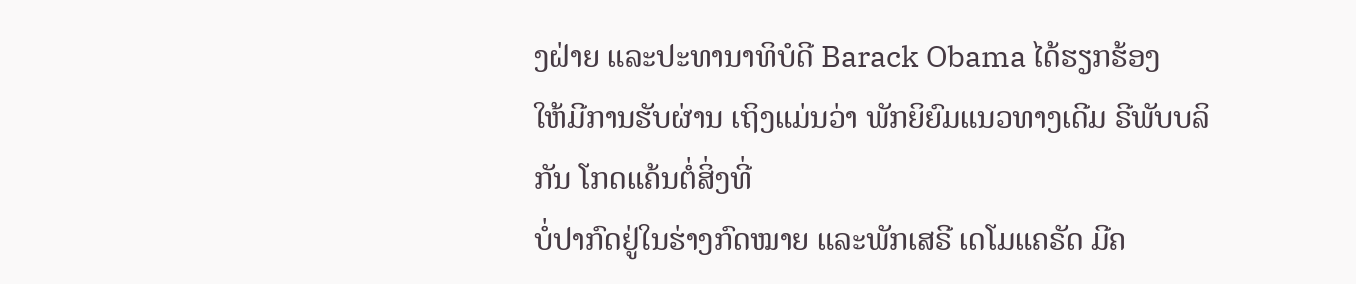ງຝ່າຍ ແລະປະທານາທິບໍດີ Barack Obama ໄດ້ຮຽກຮ້ອງ
ໃຫ້ມີການຮັບຜ່ານ ເຖິງແມ່ນວ່າ ພັກຍິຍົມແນວທາງເດີມ ຣີພັບບລິກັນ ໂກດແຄ້ນຕໍ່ສິ່ງທີ່
ບໍ່ປາກົດຢູ່ໃນຮ່າງກົດໝາຍ ແລະພັກເສຣີ ເດໂມແຄຣັດ ມີຄ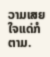ວາມເສຍໃຈແດ່ກໍຕາມ.